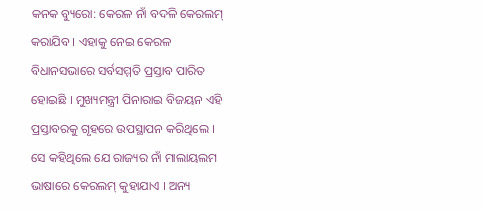କନକ ବ୍ୟୁରୋ: କେରଳ ନାଁ ବଦଳି କେରଲମ୍ କରାଯିବ । ଏହାକୁ ନେଇ କେରଳ ବିଧାନସଭାରେ ସର୍ବସମ୍ମତି ପ୍ରସ୍ତାବ ପାରିତ ହୋଇଛି । ମୁଖ୍ୟମନ୍ତ୍ରୀ ପିନାରାଇ ବିଜୟନ ଏହି ପ୍ରସ୍ତାବରକୁ ଗୃହରେ ଉପସ୍ଥାପନ କରିଥିଲେ । ସେ କହିଥିଲେ ଯେ ରାଜ୍ୟର ନାଁ ମାଲାୟଲମ ଭାଷାରେ କେରଲମ୍ କୁହାଯାଏ । ଅନ୍ୟ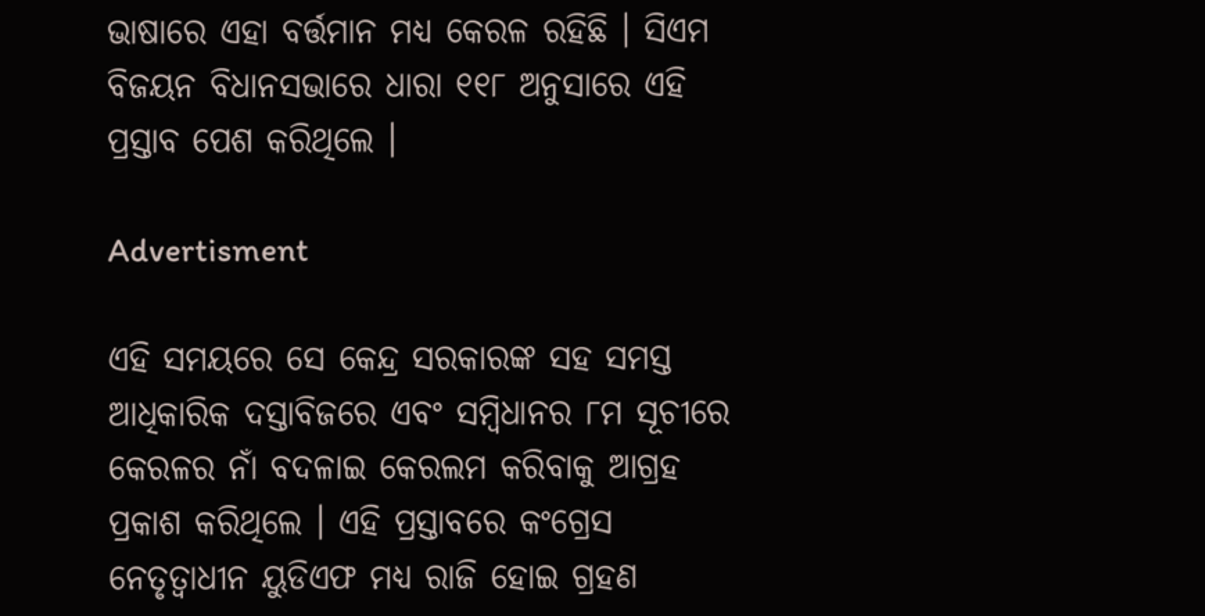ଭାଷାରେ ଏହା ବର୍ତ୍ତମାନ ମଧ୍ୟ କେରଳ ରହିଛି । ସିଏମ ବିଜୟନ ବିଧାନସଭାରେ ଧାରା ୧୧୮ ଅନୁସାରେ ଏହି ପ୍ରସ୍ତାବ ପେଶ କରିଥିଲେ ।

Advertisment

ଏହି ସମୟରେ ସେ କେନ୍ଦ୍ର ସରକାରଙ୍କ ସହ ସମସ୍ତ ଆଧିକାରିକ ଦସ୍ତାବିଜରେ ଏବଂ ସମ୍ବିଧାନର ୮ମ ସୂଚୀରେ କେରଳର ନାଁ ବଦଳାଇ କେରଲମ କରିବାକୁ ଆଗ୍ରହ ପ୍ରକାଶ କରିଥିଲେ । ଏହି ପ୍ରସ୍ତାବରେ କଂଗ୍ରେସ ନେତୃତ୍ୱାଧୀନ ୟୁଡିଏଫ ମଧ୍ୟ ରାଜି ହୋଇ ଗ୍ରହଣ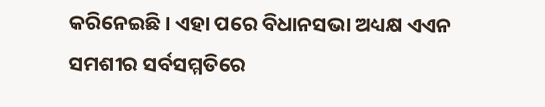କରିନେଇଛି । ଏହା ପରେ ବିଧାନସଭା ଅଧ୍ୟକ୍ଷ ଏଏନ ସମଶୀର ସର୍ବସମ୍ମତିରେ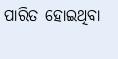ପାରିତ ହୋଇଥିବା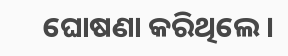ଘୋଷଣା କରିଥିଲେ।